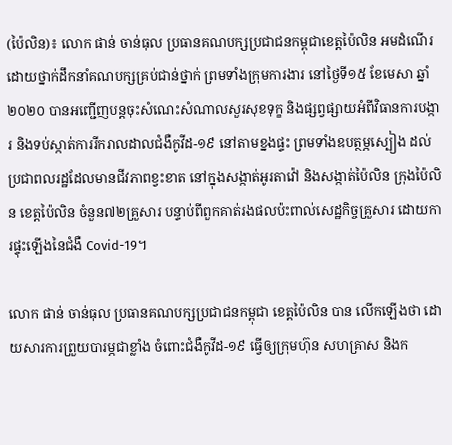(ប៉ៃលិន)៖ លោក ផាន់ ចាន់ធុល ប្រធានគណបក្សប្រជាជនកម្ពុជាខេត្តប៉ៃលិន អមដំណើរដោយថ្នាក់ដឹកនាំគណបក្សគ្រប់ជាន់ថ្នាក់ ព្រមទាំងក្រុមការងារ នៅថ្ងៃទី១៥ ខែមេសា ឆ្នាំ២០២០ បានអញ្ជើញបន្តចុះសំណេះសំណាលសួរសុខទុក្ខ និងផ្សព្វផ្សាយអំពីវិធានការបង្ការ និងទប់ស្កាត់ការរីករាលដាលជំងឺកូវីដ-១៩ នៅតាមខ្នងផ្ទះ ព្រមទាំងឧបត្ថម្ភស្បៀង ដល់ប្រជាពលរដ្ឋដែលមានជីវភាពខ្វះខាត នៅក្នុងសង្កាត់អូរតាវ៉ៅ និងសង្កាត់ប៉ៃលិន ក្រុងប៉ៃលិន ខេត្តប៉ៃលិន ចំនួន៧២គ្រួសារ បន្ទាប់ពីពួកគាត់រងផលប៉ះពាល់សេដ្ឋកិច្ចគ្រួសារ ដោយការផ្ទុះឡើងនៃជំងឺ Covid-19។

លោក ផាន់ ចាន់ធុល ប្រធានគណបក្សប្រជាជនកម្ពុជា ខេត្តប៉ៃលិន បាន លើកឡើងថា ដោយសារការព្រួយបារម្ភជាខ្លាំង ចំពោះជំងឺកូវីដ-១៩ ធ្វើឲ្យក្រុមហ៊ុន សហគ្រាស និងក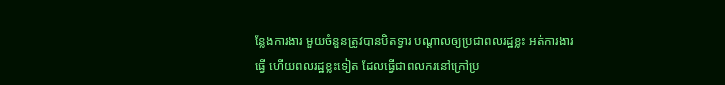ន្លែងការងារ មួយចំនួនត្រូវបានបិតទ្វារ បណ្តាលឲ្យប្រជាពលរដ្ឋខ្លះ អត់ការងារធ្វើ ហើយពលរដ្ឋខ្លះទៀត ដែលធ្វើជាពលករនៅក្រៅប្រ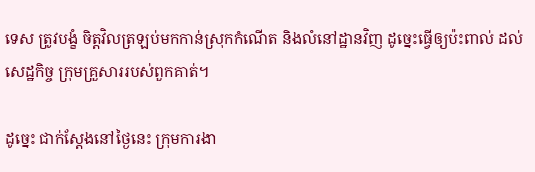ទេស ត្រូវបង្ខំ ចិត្តវិលត្រឡប់មកកាន់ស្រុកកំណើត និងលំនៅដ្ឋានវិញ ដូច្នេះធ្វើឲ្យប៉ះពាល់ ដល់សេដ្ឋកិច្ច ក្រុមគ្រួសាររបស់ពួកគាត់។

ដូច្នេះ ជាក់ស្តែងនៅថ្ងៃនេះ ក្រុមការងា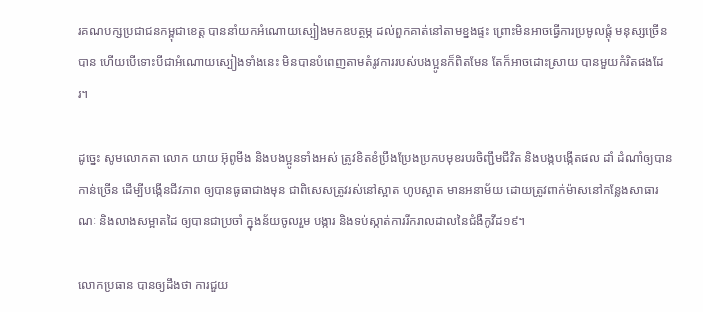រគណបក្សប្រជាជនកម្ពុជាខេត្ត បាននាំយកអំណោយស្បៀងមកឧបត្ថម្ភ ដល់ពួកគាត់នៅតាមខ្នងផ្ទះ ព្រោះមិនអាចធ្វើការប្រមូលផ្តុំ មនុស្សច្រើនបាន ហើយបើទោះបីជាអំណោយស្បៀងទាំងនេះ មិនបានបំពេញតាមតំរូវការរបស់បងប្អូនក៏ពិតមែន តែក៏អាចដោះស្រាយ បានមួយកំរិតផងដែរ។

ដូច្នេះ សូមលោកតា លោក យាយ អ៊ុពូមីង និងបងប្អូនទាំងអស់ ត្រូវខិតខំប្រឹងប្រែងប្រកបមុខរបរចិញ្ជឹមជីវិត និងបង្កបង្កើតផល ដាំ ដំណាំឲ្យបានកាន់ច្រើន ដើម្បីបង្កើនជីវភាព ឲ្យបានធូធាជាងមុន ជាពិសេសត្រូវរស់នៅស្អាត ហូបស្អាត មានអនាម័យ ដោយត្រូវពាក់ម៉ាសនៅកន្លែងសាធារណៈ និងលាងសម្អាតដៃ ឲ្យបានជាប្រចាំ ក្នុងន័យចូលរួម បង្ការ និងទប់ស្កាត់ការរីករាលដាលនៃជំងឺកូវីដ១៩។

លោកប្រធាន បានឲ្យដឹងថា ការជួយ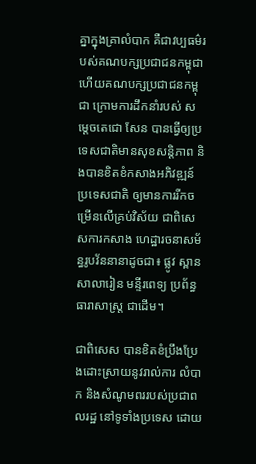គ្នាក្នុងគ្រាលំបាក គឺជាវប្បធម៌របស់គណបក្សប្រជាជនកម្ពុជា ហើយគណបក្សប្រជាជនកម្ពុជា ក្រោមការដឹកនាំរបស់ សម្តេចតេជោ សែន បានធ្វើឲ្យប្រទេសជាតិមានសុខសន្តិភាព និងបានខិតខំកសាងអភិវឌ្ឍន៍ប្រទេសជាតិ ឲ្យមានការរីកចម្រើនលើគ្រប់វិស័យ ជាពិសេសការកសាង ហេដ្ឋារចនាសម័ន្ធរូបវ័ននានាដូចជា៖ ផ្លូវ ស្ពាន សាលារៀន មន្ទីរពេទ្យ ប្រព័ន្ធធារាសាស្ត្រ ជាដើម។

ជាពិសេស បានខិតខំប្រឹងប្រែងដោះស្រាយនូវរាល់ការ លំបាក និងសំណូមពររបស់ប្រជាពលរដ្ឋ នៅទូទាំងប្រទេស ដោយ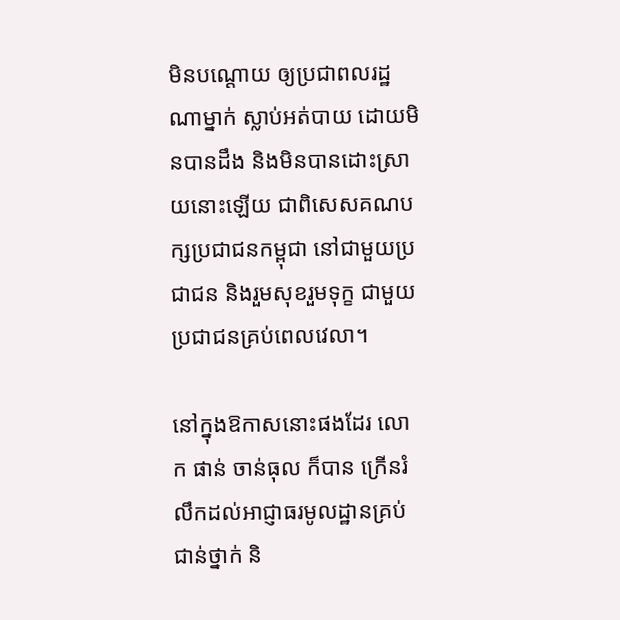មិនបណ្តោយ ឲ្យប្រជាពលរដ្ឋណាម្នាក់ ស្លាប់អត់បាយ ដោយមិនបានដឹង និងមិនបានដោះស្រាយនោះឡើយ ជាពិសេសគណបក្សប្រជាជនកម្ពុជា នៅជាមួយប្រជាជន និងរួមសុខរួមទុក្ខ ជាមួយប្រជាជនគ្រប់ពេលវេលា។

នៅក្នុងឱកាសនោះផងដែរ លោក ផាន់ ចាន់ធុល ក៏បាន ក្រើនរំលឹកដល់អាជ្ញាធរមូលដ្ឋានគ្រប់ជាន់ថ្នាក់ និ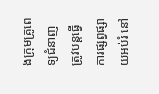ងក្រុមគ្រូពេទ្យជំនាញ ត្រូវបន្តធ្វើការផ្សព្វផ្សាយអប់រំ នៅ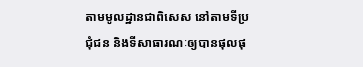តាមមូលដ្ឋានជាពិសេស នៅតាមទីប្រជុំជន និងទីសាធារណៈឲ្យបានផុលផុ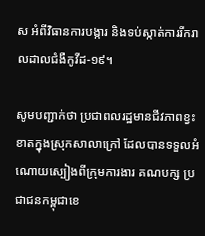ស អំពីវិធានការបង្ការ និងទប់ស្កាត់ការរីករាលដាលជំងឺកូវីដ-១៩។

សូមបញ្ជាក់ថា ប្រជាពលរដ្ឋមានជីវភាពខ្វះខាតក្នុងស្រុកសាលាក្រៅ ដែលបានទទួលអំណោយស្បៀងពីក្រុមការងារ គណបក្ស ប្រជាជនកម្ពុជាខេ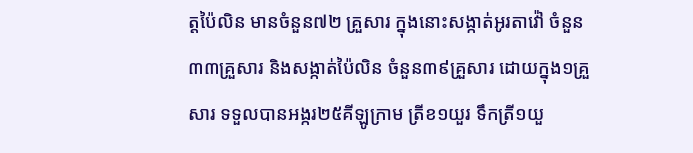ត្តប៉ៃលិន មានចំនួន៧២ គ្រួសារ ក្នុងនោះសង្កាត់អូរតាវ៉ៅ ចំនួន៣៣គ្រួសារ និងសង្កាត់ប៉ៃលិន ចំនួន៣៩គ្រួសារ ដោយក្នុង១គ្រួសារ ទទួលបានអង្ករ២៥គីឡូក្រាម ត្រីខ១យួរ ទឹកត្រី១យួ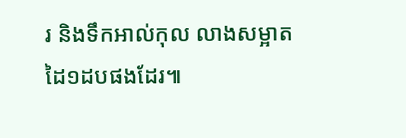រ និងទឹកអាល់កុល លាងសម្អាតដៃ១ដបផងដែរ៕